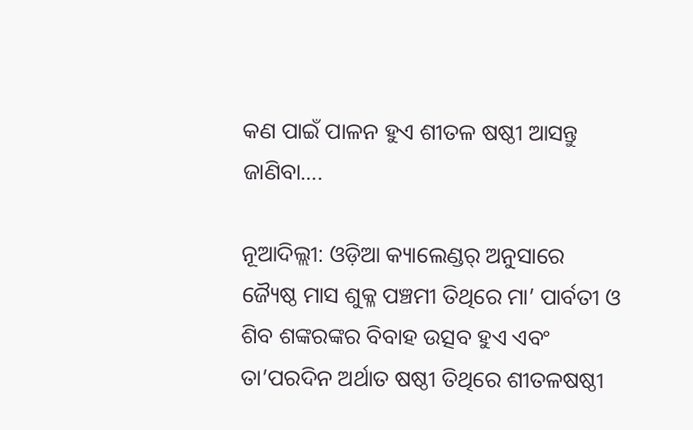କଣ ପାଇଁ ପାଳନ ହୁଏ ଶୀତଳ ଷଷ୍ଠୀ ଆସନ୍ତୁ ଜାଣିବା….

ନୂଆଦିଲ୍ଲୀ: ଓଡ଼ିଆ କ୍ୟାଲେଣ୍ଡର୍ ଅନୁସାରେ ଜ୍ୟୈଷ୍ଠ ମାସ ଶୁକ୍ଳ ପଞ୍ଚମୀ ତିଥିରେ ମା’ ପାର୍ବତୀ ଓ ଶିବ ଶଙ୍କରଙ୍କର ବିବାହ ଉତ୍ସବ ହୁଏ ଏବଂ ତା’ପରଦିନ ଅର୍ଥାତ ଷଷ୍ଠୀ ତିଥିରେ ଶୀତଳଷଷ୍ଠୀ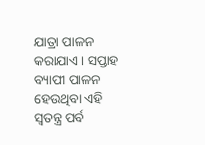ଯାତ୍ରା ପାଳନ କରାଯାଏ। ସପ୍ତାହ ବ୍ୟାପୀ ପାଳନ ହେଉଥିବା ଏହି ସ୍ୱତନ୍ତ୍ର ପର୍ବ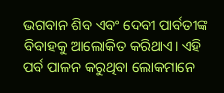ଭଗବାନ ଶିବ ଏବଂ ଦେବୀ ପାର୍ବତୀଙ୍କ ବିବାହକୁ ଆଲୋକିତ କରିଥାଏ। ଏହି ପର୍ବ ପାଳନ କରୁଥିବା ଲୋକମାନେ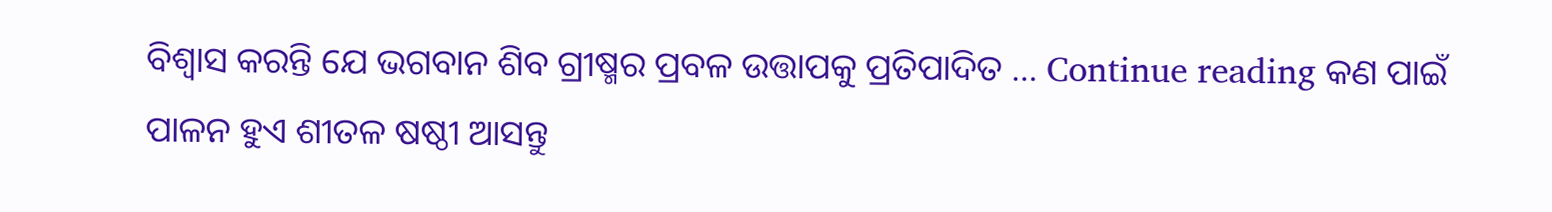ବିଶ୍ୱାସ କରନ୍ତି ଯେ ଭଗବାନ ଶିବ ଗ୍ରୀଷ୍ମର ପ୍ରବଳ ଉତ୍ତାପକୁ ପ୍ରତିପାଦିତ … Continue reading କଣ ପାଇଁ ପାଳନ ହୁଏ ଶୀତଳ ଷଷ୍ଠୀ ଆସନ୍ତୁ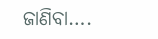ଜାଣିବା….